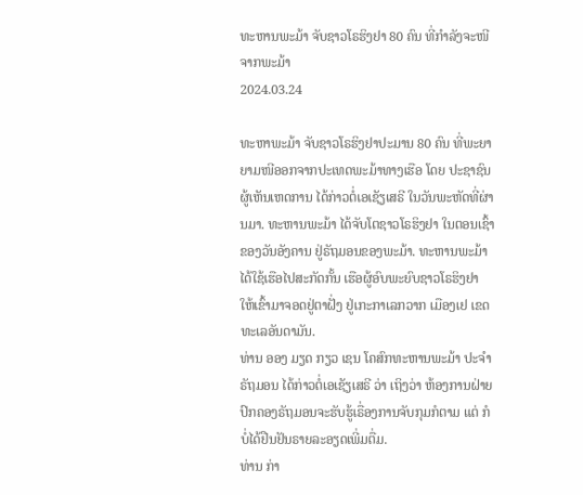ທະຫານພະມ້າ ຈັບຊາວໂຣຮິງຢາ 80 ຄົນ ທີ່ກໍາລັງຈະໜີຈາກພະມ້າ
2024.03.24

ທະຫາພະມ້າ ຈັບຊາວໂຣຮິງຢາປະມານ 80 ຄົນ ທີ່ພະຍາຍາມໜີອອກຈາກປະເທດພະມ້າທາງເຮືອ ໂດຍ ປະຊາຊົນຜູ້ເຫັນເຫດການ ໄດ້ກ່າວຕໍ່ເອເຊັຽເສຣີ ໃນວັນພະຫັດທີ່ຜ່ານມາ. ທະຫານພະມ້າ ໄດ້ຈັບໂຕຊາວໂຣຮິງຢາ ໃນຕອນເຊົ້າຂອງວັນອັງຄານ ຢູ່ຣັຖມອນຂອງພະມ້າ. ທະຫານພະມ້າໄດ້ໃຊ້ເຮືອໄປສະກັດກັ້ນ ເຮືອຜູ້ອົບພະຍົບຊາວໂຣຮິງຢາ ໃຫ້ເຂົ້າມາຈອດຢູ່ຕາຝັ່ງ ຢູ່ເກະກາເລກວາກ ເມືອງເຢ ເຂດທະເລອັນດາມັນ.
ທ່ານ ອອງ ມຽດ ກຽວ ເຊນ ໂຄສົກທະຫານພະມ້າ ປະຈໍາຣັຖມອນ ໄດ້ກ່າວຕໍ່ເອເຊັຽເສຣີ ວ່າ ເຖິງວ່າ ຫ້ອງການຝ່າຍປົກຄອງຣັຖມອນຈະຮັບຮູ້ເຣື່ອງການຈັບກຸມກໍຕາມ ແຕ່ ກໍບໍ່ໄດ້ຢືນຢັນຣາຍລະອຽດເພີ່ມຕື່ມ.
ທ່ານ ກ່າ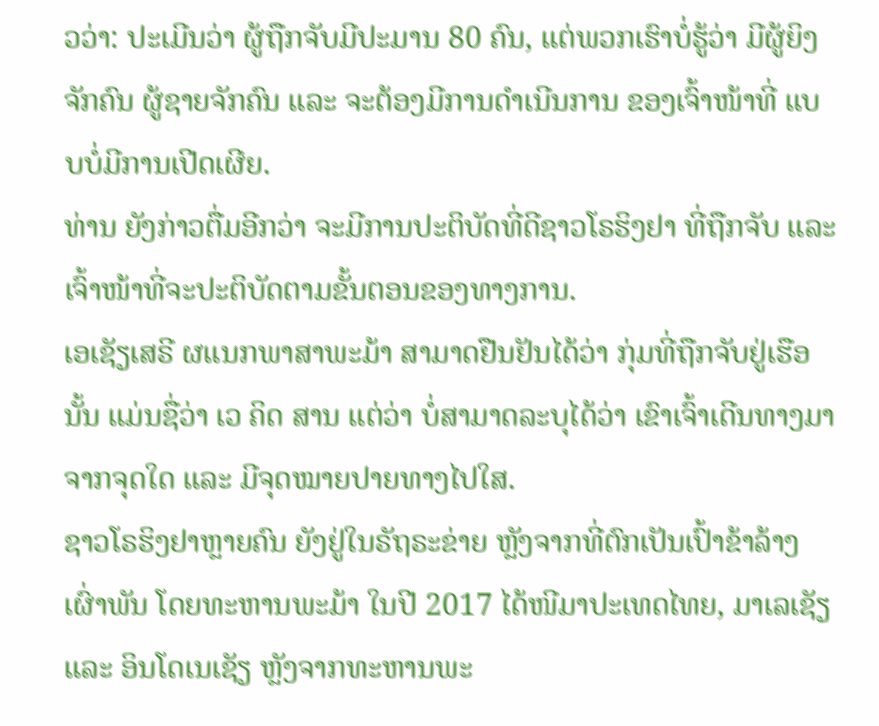ວວ່າ: ປະເມີນວ່າ ຜູ້ຖືກຈັບມີປະມານ 80 ຄົນ, ແຕ່ພວກເຮົາບໍ່ຮູ້ວ່າ ມີຜູ້ຍິງຈັກຄົນ ຜູ້ຊາຍຈັກຄົນ ແລະ ຈະຕ້ອງມີການດໍາເນີນການ ຂອງເຈົ້າໜ້າທີ່ ແບບບໍ່ມີການເປີດເຜີຍ.
ທ່ານ ຍັງກ່າວຕື່ມອີກວ່າ ຈະມີການປະຕິບັດທີ່ດີຊາວໂຣຮິງຢາ ທີ່ຖືກຈັບ ແລະ ເຈົ້າໜ້າທີ່ຈະປະຕິບັດຕາມຂັ້ນຕອນຂອງທາງການ.
ເອເຊັຽເສຣີ ຜແນກພາສາພະມ້າ ສາມາດຢືນຢັນໄດ້ວ່າ ກຸ່ມທີ່ຖືກຈັບຢູ່ເຮືອນັ້ນ ແມ່ນຊື່ວ່າ ເວ ຄິດ ສານ ແຕ່ວ່າ ບໍ່ສາມາດລະບຸໄດ້ວ່າ ເຂົາເຈົ້າເດີນທາງມາຈາກຈຸດໃດ ແລະ ມີຈຸດໝາຍປາຍທາງໄປໃສ.
ຊາວໂຣຮິງຢາຫຼາຍຄົນ ຍັງຢູ່ໃນຣັຖຣະຂ່າຍ ຫຼັງຈາກທີ່ຕົກເປັນເປົ້າຂ້າລ້າງເຜົ່າພັນ ໂດຍທະຫານພະມ້າ ໃນປີ 2017 ໄດ້ໜີມາປະເທດໄທຍ, ມາເລເຊັຽ ແລະ ອິນໂດເນເຊັຽ ຫຼັງຈາກທະຫານພະ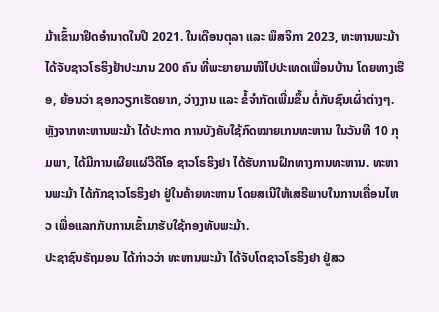ມ້າເຂົ້າມາຢຶດອໍານາດໃນປີ 2021. ໃນເດືອນຕຸລາ ແລະ ພຶສຈິກາ 2023, ທະຫານພະມ້າ ໄດ້ຈັບຊາວໂຣຮິງຢ້າປະມານ 200 ຄົນ ທີ່ພະຍາຍາມໜີໄປປະເທດເພື່ອນບ້ານ ໂດຍທາງເຮືອ, ຍ້ອນວ່າ ຊອກວຽກເຮັດຍາກ, ວ່າງງານ ແລະ ຂໍ້ຈໍາກັດເພີ່ມຂຶ້ນ ຕໍ່ກັບຊົນເຜົ່າຕ່າງໆ.
ຫຼັງຈາກທະຫານພະມ້າ ໄດ້ປະກາດ ການບັງຄັບໃຊ້ກົດໝາຍເກນທະຫານ ໃນວັນທີ 10 ກຸມພາ, ໄດ້ມີການເຜີຍແຜ່ວີດີໂອ ຊາວໂຣຮິງຢາ ໄດ້ຮັບການຝຶກທາງການທະຫານ. ທະຫານພະມ້າ ໄດ້ກັກຊາວໂຣຮິງຢາ ຢູ່ໃນຄ້າຍທະຫານ ໂດຍສເນີໃຫ້ເສຣີພາບໃນການເຄື່ອນໄຫວ ເພື່ອແລກກັບການເຂົ້າມາຮັບໃຊ້ກອງທັບພະມ້າ.
ປະຊາຊົນຣັຖມອນ ໄດ້ກ່າວວ່າ ທະຫານພະມ້າ ໄດ້ຈັບໂຕຊາວໂຣຮິງຢາ ຢູ່ສວ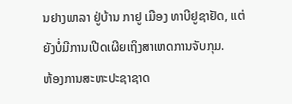ນຢາງພາລາ ຢູ່ບ້ານ ກາຢູ ເມືອງ ທາບີຢູຊາຢັດ, ແຕ່ ຍັງບໍ່ມີການເປີດເຜີຍເຖິງສາເຫດການຈັບກຸມ.
ຫ້ອງການສະຫະປະຊາຊາດ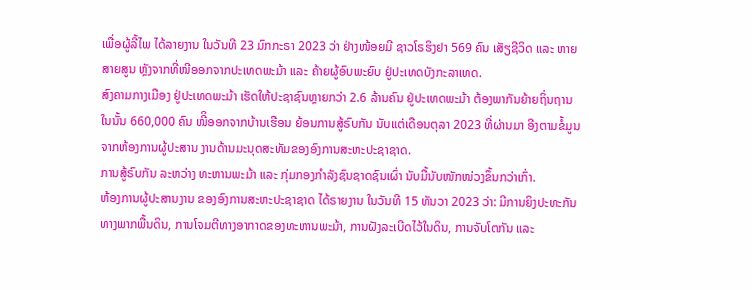ເພື່ອຜູ້ລີ້ໄພ ໄດ້ລາຍງານ ໃນວັນທີ 23 ມົກກະຣາ 2023 ວ່າ ຢ່າງໜ້ອຍມີ ຊາວໂຣຮິງຢາ 569 ຄົນ ເສັຽຊີວິດ ແລະ ຫາຍສາຍສູນ ຫຼັງຈາກທີ່ໜີອອກຈາກປະເທດພະມ້າ ແລະ ຄ້າຍຜູ້ອົບພະຍົບ ຢູ່ປະເທດບັງກະລາເທດ.
ສົງຄາມກາງເມືອງ ຢູ່ປະເທດພະມ້າ ເຮັດໃຫ້ປະຊາຊົນຫຼາຍກວ່າ 2.6 ລ້ານຄົນ ຢູ່ປະເທດພະມ້າ ຕ້ອງພາກັນຍ້າຍຖິ່ນຖານ ໃນນັ້ນ 660,000 ຄົນ ໜີິອອກຈາກບ້ານເຮືອນ ຍ້ອນການສູ້ຣົບກັນ ນັບແຕ່ເດືອນຕຸລາ 2023 ທີ່ຜ່ານມາ ອີງຕາມຂໍ້ມູນຈາກຫ້ອງການຜູ້ປະສານ ງານດ້ານມະນຸດສະທັມຂອງອົງການສະຫະປະຊາຊາດ.
ການສູ້ຣົບກັນ ລະຫວ່າງ ທະຫານພະມ້າ ແລະ ກຸ່ມກອງກໍາລັງຊົນຊາດຊົນເຜົ່າ ນັບມື້ນັບໜັກໜ່ວງຂຶ້ນກວ່າເກົ່າ.
ຫ້ອງການຜູ້ປະສານງານ ຂອງອົງການສະຫະປະຊາຊາດ ໄດ້ຣາຍງານ ໃນວັນທີ 15 ທັນວາ 2023 ວ່າ: ມີການຍິງປະທະກັນທາງພາກພື້ນດິນ, ການໂຈມຕີທາງອາກາດຂອງທະຫານພະມ້າ, ການຝັງລະເບີດໄວ້ໃນດິນ, ການຈັບໂຕກັນ ແລະ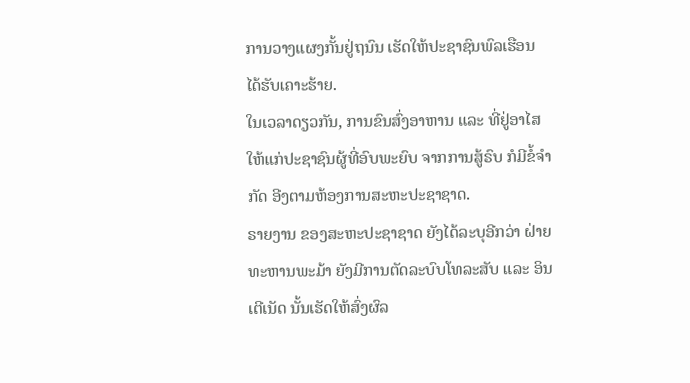ການວາງແຜງກັ້ນຢູ່ຖນົນ ເຮັດໃຫ້ປະຊາຊົນພົລເຮືອນ ໄດ້ຮັບເຄາະຮ້າຍ.
ໃນເວລາດຽວກັນ, ການຂົນສົ່ງອາຫານ ແລະ ທີ່ຢູ່ອາໄສ ໃຫ້ແກ່ປະຊາຊົນຜູ້ທີ່ອົບພະຍົບ ຈາກການສູ້ຣົບ ກໍມີຂໍ້ຈໍາກັດ ອີງຕາມຫ້ອງການສະຫະປະຊາຊາດ.
ຣາຍງານ ຂອງສະຫະປະຊາຊາດ ຍັງໄດ້ລະບຸອີກວ່າ ຝ່າຍທະຫານພະມ້າ ຍັງມີການຕັດລະບົບໂທລະສັບ ແລະ ອິນເຕີເນັດ ນັ້ນເຮັດໃຫ້ສົ່ງຜົລ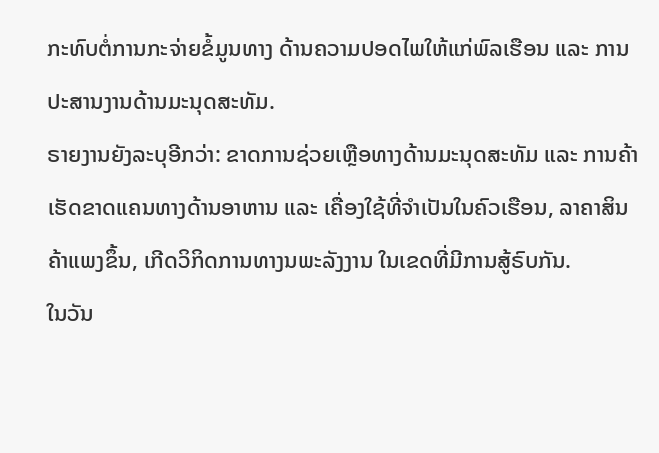ກະທົບຕໍ່ການກະຈ່າຍຂໍ້ມູນທາງ ດ້ານຄວາມປອດໄພໃຫ້ແກ່ພົລເຮືອນ ແລະ ການປະສານງານດ້ານມະນຸດສະທັມ.
ຣາຍງານຍັງລະບຸອີກວ່າ: ຂາດການຊ່ວຍເຫຼືອທາງດ້ານມະນຸດສະທັມ ແລະ ການຄ້າ ເຮັດຂາດແຄນທາງດ້ານອາຫານ ແລະ ເຄື່ອງໃຊ້ທີ່ຈໍາເປັນໃນຄົວເຮືອນ, ລາຄາສິນຄ້າແພງຂຶ້ນ, ເກີດວິກິດການທາງນພະລັງງານ ໃນເຂດທີ່ມີການສູ້ຣົບກັນ.
ໃນວັນ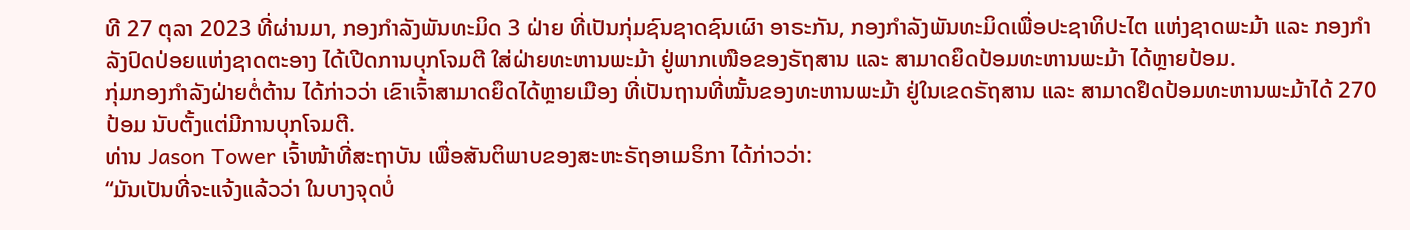ທີ 27 ຕຸລາ 2023 ທີ່ຜ່ານມາ, ກອງກໍາລັງພັນທະມິດ 3 ຝ່າຍ ທີ່ເປັນກຸ່ມຊົນຊາດຊົນເຜົາ ອາຣະກັນ, ກອງກໍາລັງພັນທະມິດເພື່ອປະຊາທິປະໄຕ ແຫ່ງຊາດພະມ້າ ແລະ ກອງກໍາລັງປົດປ່ອຍແຫ່ງຊາດຕະອາງ ໄດ້ເປີດການບຸກໂຈມຕີ ໃສ່ຝ່າຍທະຫານພະມ້າ ຢູ່ພາກເໜືອຂອງຣັຖສານ ແລະ ສາມາດຍຶດປ້ອມທະຫານພະມ້າ ໄດ້ຫຼາຍປ້ອມ.
ກຸ່ມກອງກໍາລັງຝ່າຍຕໍ່ຕ້ານ ໄດ້ກ່າວວ່າ ເຂົາເຈົ້າສາມາດຍຶດໄດ້ຫຼາຍເມືອງ ທີ່ເປັນຖານທີ່ໝັ້ນຂອງທະຫານພະມ້າ ຢູ່ໃນເຂດຣັຖສານ ແລະ ສາມາດຢຶດປ້ອມທະຫານພະມ້າໄດ້ 270 ປ້ອມ ນັບຕັ້ງແຕ່ມີການບຸກໂຈມຕີ.
ທ່ານ Jason Tower ເຈົ້າໜ້າທີ່ສະຖາບັນ ເພື່ອສັນຕິພາບຂອງສະຫະຣັຖອາເມຣິກາ ໄດ້ກ່າວວ່າ:
“ມັນເປັນທີ່ຈະແຈ້ງແລ້ວວ່າ ໃນບາງຈຸດບໍ່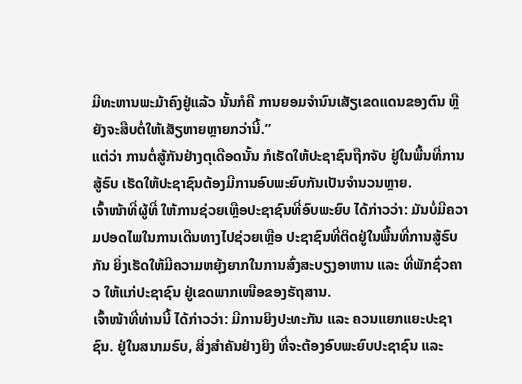ມີທະຫານພະມ້າຄົງຢູ່ແລ້ວ ນັ້ນກໍຄື ການຍອມຈໍານົນເສັຽເຂດແດນຂອງຕົນ ຫຼື ຍັງຈະສືບຕໍ່ໃຫ້ເສັຽຫາຍຫຼາຍກວ່ານີ້.”
ແຕ່ວ່າ ການຕໍ່ສູ້ກັນຢ່າງຕຸເດືອດນັ້ນ ກໍເຮັດໃຫ້ປະຊາຊົນຖືກຈັບ ຢູ່ໃນພື້ນທີ່ການສູ້ຣົບ ເຮັດໃຫ້ປະຊາຊົນຕ້ອງມີການອົບພະຍົບກັນເປັນຈໍານວນຫຼາຍ.
ເຈົ້າໜ້າທີ່ຜູ້ທີ່ ໃຫ້ການຊ່ວຍເຫຼືອປະຊາຊົນທີ່ອົບພະຍົບ ໄດ້ກ່າວວ່າ: ມັນບໍ່ມີຄວາມປອດໄພໃນການເດີນທາງໄປຊ່ວຍເຫຼືອ ປະຊາຊົນທີ່ຕິດຢູ່ໃນພື້ນທີ່ການສູ້ຣົບກັນ ຍິ່ງເຮັດໃຫ້ມີຄວາມຫຍຸ້ງຍາກໃນການສົ່ງສະບຽງອາຫານ ແລະ ທີ່ພັກຊົ່ວຄາວ ໃຫ້ແກ່ປະຊາຊົນ ຢູ່ເຂດພາກເໜືອຂອງຣັຖສານ.
ເຈົ້າໜ້າທີ່ທ່ານນີ້ ໄດ້ກ່າວວ່າ: ມີການຍິງປະທະກັນ ແລະ ຄວນແຍກແຍະປະຊາຊົນ. ຢູ່ໃນສນາມຣົບ, ສິ່ງສໍາຄັນຢ່າງຍິງ ທີ່ຈະຕ້ອງອົບພະຍົບປະຊາຊົນ ແລະ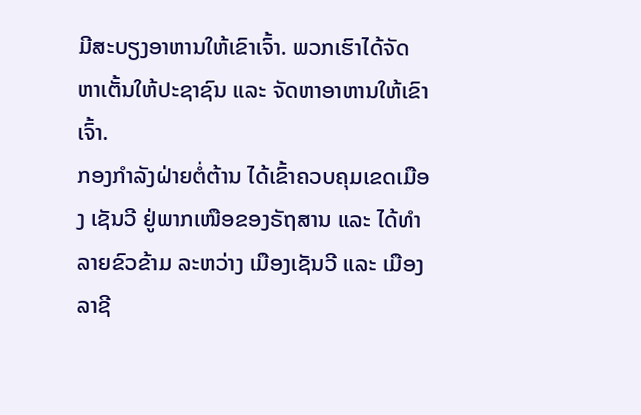ມີສະບຽງອາຫານໃຫ້ເຂົາເຈົ້າ. ພວກເຮົາໄດ້ຈັດຫາເຕັ້ນໃຫ້ປະຊາຊົນ ແລະ ຈັດຫາອາຫານໃຫ້ເຂົາເຈົ້າ.
ກອງກໍາລັງຝ່າຍຕໍ່ຕ້ານ ໄດ້ເຂົ້າຄວບຄຸມເຂດເມືອງ ເຊັນວີ ຢູ່ພາກເໜືອຂອງຣັຖສານ ແລະ ໄດ້ທໍາລາຍຂົວຂ້າມ ລະຫວ່າງ ເມືອງເຊັນວີ ແລະ ເມືອງ ລາຊີ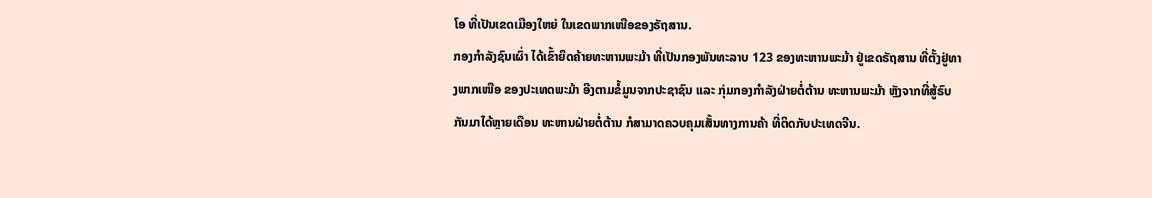ໂອ ທີ່ເປັນເຂດເມືອງໃຫຍ່ ໃນເຂດພາກເໜືອຂອງຣັຖສານ.
ກອງກໍາລັງຊົນເຜົ່າ ໄດ້ເຂົ້າຍຶດຄ້າຍທະຫານພະມ້າ ທີ່ເປັນກອງພັນທະລາບ 123 ຂອງທະຫານພະມ້າ ຢູ່ເຂດຣັຖສານ ທີ່ຕັ້ງຢູ່ທາງພາກເໜືອ ຂອງປະເທດພະມ້າ ອີງຕາມຂໍ້ມູນຈາກປະຊາຊົນ ແລະ ກຸ່ມກອງກໍາລັງຝ່າຍຕໍ່ຕ້ານ ທະຫານພະມ້າ ຫຼັງຈາກທີ່ສູ້ຣົບກັນມາໄດ້ຫຼາຍເດືອນ ທະຫານຝ່າຍຕໍ່ຕ້ານ ກໍສາມາດຄວບຄຸມເສັ້ນທາງການຄ້າ ທີ່ຕິດກັບປະເທດຈີນ.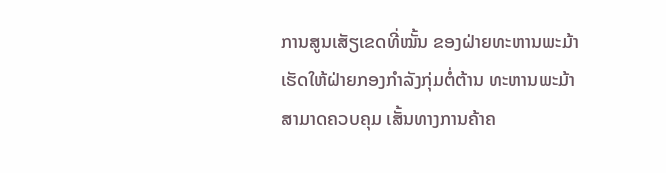ການສູນເສັຽເຂດທີ່ໝັ້ນ ຂອງຝ່າຍທະຫານພະມ້າ ເຮັດໃຫ້ຝ່າຍກອງກໍາລັງກຸ່ມຕໍ່ຕ້ານ ທະຫານພະມ້າ ສາມາດຄວບຄຸມ ເສັ້ນທາງການຄ້າຄ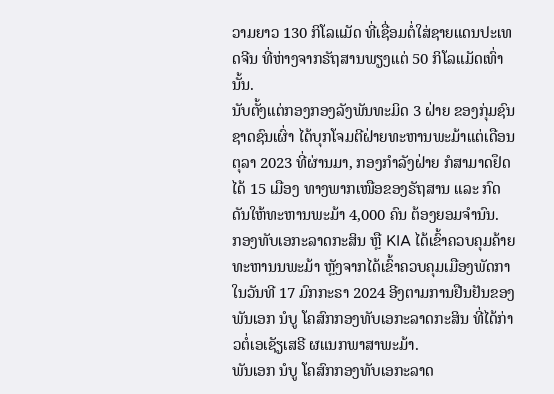ວາມຍາວ 130 ກິໂລແມັດ ທີ່ເຊື່ອມຕໍ່ໃສ່ຊາຍແດນປະເທດຈີນ ທີ່ຫ່າງຈາກຣັຖສານພຽງແຕ່ 50 ກິໂລແມັດເທົ່ານັ້ນ.
ນັບຕັ້ງແຕ່ກອງກອງລັງພັນທະມິດ 3 ຝ່າຍ ຂອງກຸ່ມຊົນຊາດຊົນເຜົ່າ ໄດ້ບຸກໂຈມຕີຝ່າຍທະຫານພະມ້າແຕ່ເດືອນຕຸລາ 2023 ທີ່ຜ່ານມາ, ກອງກໍາລັງຝ່າຍ ກໍສາມາດຢຶດໄດ້ 15 ເມືອງ ທາງພາກເໜືອຂອງຣັຖສານ ແລະ ກົດດັນໃຫ້ທະຫານພະມ້າ 4,000 ຄົນ ຕ້ອງຍອມຈໍານົນ.
ກອງທັບເອກະລາດກະສິນ ຫຼື KIA ໄດ້ເຂົ້າຄວບຄຸມຄ້າຍທະຫານນພະມ້າ ຫຼັງຈາກໄດ້ເຂົ້າຄວບຄຸມເມືອງພັດກາ ໃນວັນທີ 17 ມົກກະຣາ 2024 ອີງຕາມການຢືນຢັນຂອງພັນເອກ ນໍບູ ໂຄສົກກອງທັບເອກະລາດກະສິນ ທີ່ໄດ້ກ່າວຕໍ່ເອເຊັຽເສຣີ ຜແນກພາສາພະມ້າ.
ພັນເອກ ນໍບູ ໂຄສົກກອງທັບເອກະລາດ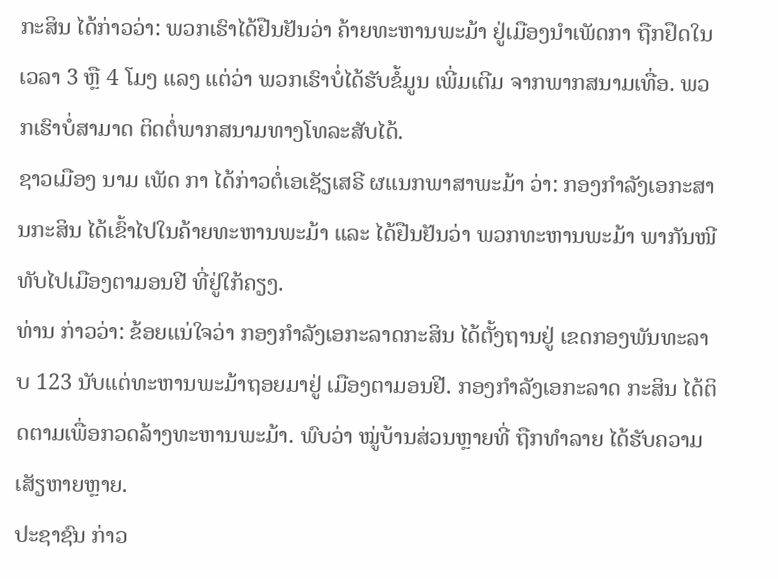ກະສິນ ໄດ້ກ່າວວ່າ: ພວກເຮົາໄດ້ຢືນຢັນວ່າ ຄ້າຍທະຫານພະມ້າ ຢູ່ເມືອງນໍາເພັດກາ ຖືກຢຶດໃນເວລາ 3 ຫຼື 4 ໂມງ ແລງ ແຕ່ວ່າ ພວກເຮົາບໍ່ໄດ້ຮັບຂໍ້ມູນ ເພີ່ມເຕີມ ຈາກພາກສນາມເທື່ອ. ພວກເຮົາບໍ່ສາມາດ ຕິດຕໍ່ພາກສນາມທາງໂທລະສັບໄດ້.
ຊາວເມືອງ ນາມ ເພັດ ກາ ໄດ້ກ່າວຕໍ່ເອເຊັຽເສຣີ ຜແນກພາສາພະມ້າ ວ່າ: ກອງກໍາລັງເອກະສານກະສິນ ໄດ້ເຂົ້າໄປໃນຄ້າຍທະຫານພະມ້າ ແລະ ໄດ້ຢືນຢັນວ່າ ພວກທະຫານພະມ້າ ພາກັນໜີທັບໄປເມືອງຕາມອນຢີ ທີ່ຢູ່ໃກ້ຄຽງ.
ທ່ານ ກ່າວວ່າ: ຂ້ອຍແນ່ໃຈວ່າ ກອງກໍາລັງເອກະລາດກະສິນ ໄດ້ຕັ້ງຖານຢູ່ ເຂດກອງພັນທະລາບ 123 ນັບແຕ່ທະຫານພະມ້າຖອຍມາຢູ່ ເມືອງຕາມອນຢີ. ກອງກໍາລັງເອກະລາດ ກະສິນ ໄດ້ຕິດຕາມເພື່ອກວດລ້າງທະຫານພະມ້າ. ພົບວ່າ ໝູ່ບ້ານສ່ວນຫຼາຍທີ່ ຖືກທໍາລາຍ ໄດ້ຮັບຄວາມເສັຽຫາຍຫຼາຍ.
ປະຊາຊົນ ກ່າວ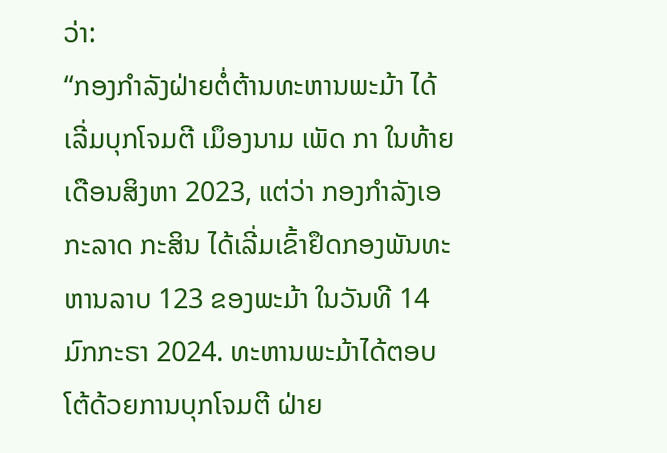ວ່າ:
“ກອງກໍາລັງຝ່າຍຕໍ່ຕ້ານທະຫານພະມ້າ ໄດ້ເລີ່ມບຸກໂຈມຕີ ເມຶອງນາມ ເພັດ ກາ ໃນທ້າຍເດືອນສິງຫາ 2023, ແຕ່ວ່າ ກອງກໍາລັງເອກະລາດ ກະສິນ ໄດ້ເລີ່ມເຂົ້າຢຶດກອງພັນທະຫານລາບ 123 ຂອງພະມ້າ ໃນວັນທີ 14 ມົກກະຣາ 2024. ທະຫານພະມ້າໄດ້ຕອບໂຕ້ດ້ວຍການບຸກໂຈມຕີ ຝ່າຍ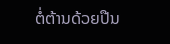ຕໍ່ຕ້ານດ້ວຍປືນ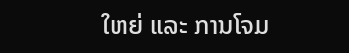ໃຫຍ່ ແລະ ການໂຈມ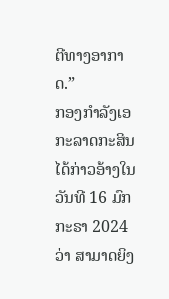ຕີທາງອາກາດ.”
ກອງກໍາລັງເອກະລາດກະສິນ ໄດ້ກ່າວອ້າງໃນວັນທີ 16 ມົກກະຣາ 2024 ວ່າ ສາມາດຍິງ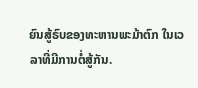ຍົນສູ້ຣົບຂອງທະຫານພະມ້າຕົກ ໃນເວລາທີ່ມີການຕໍ່ສູ້ກັນ.